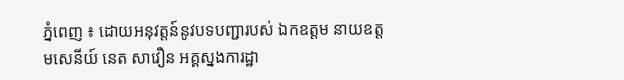ភ្នំពេញ ៖ ដោយអនុវត្តន៍នូវបទបញ្ជារបស់ ឯកឧត្តម នាយឧត្តមសេនីយ៍ នេត សាវឿន អគ្គស្នងការដ្ឋា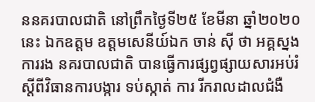ននគរបាលជាតិ នៅព្រឹកថ្ងៃទី២៥ ខែមីនា ឆ្នាំ២០២០នេះ ឯកឧត្តម ឧត្តមសេនីយ៍ឯក ចាន់ ស៊ី ថា អគ្គស្នងការរង នគរបាលជាតិ បានធ្វើការផ្សព្វផ្សាយសារអប់រំស្តីពីវិធានការបង្ការ ទប់ស្កាត់ ការ រីករាលដាលជំងឺ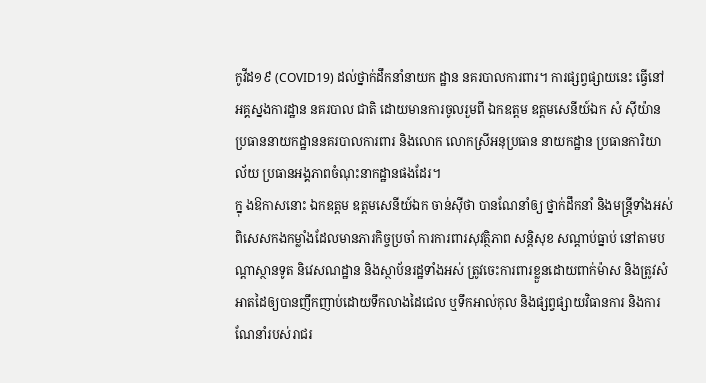កូវីដ១៩ (COVID19) ដល់ថ្នាក់ដឹកនាំនាយក ដ្ឋាន នគរបាលការពារ។ ការផ្សព្វផ្សាយនេះ ធ្វើនៅអគ្គស្នងការដ្ឋាន នគរបាល ជាតិ ដោយមានការចូលរួមពី ឯកឧត្តម ឧត្តមសេនីយ៍ឯក សំ ស៊ីយ៉ាន ប្រធាននាយកដ្ឋាននគរបាលការពារ និងលោក លោកស្រីអនុប្រធាន នាយកដ្ឋាន ប្រធានការិយាល័យ ប្រធានអង្គភាពចំណុះនាកដ្ឋានផងដែរ។
ក្នុ ងឱកាសនោះ ឯកឧត្តម ឧត្តមសេនីយ៍ឯក ចាន់ស៊ីថា បានណែនាំឲ្យ ថ្នាក់ដឹកនាំ និងមន្រ្តីទាំងអស់ ពិសេសកងកម្លាំងដែលមានភារកិច្ចប្រចាំ ការការពារសុវត្ថិភាព សន្តិសុខ សណ្តាប់ធ្នាប់ នៅតាមបណ្តាស្ថានទូត និវេសណដ្ឋាន និងស្ថាប័នរដ្ឋទាំងអស់ ត្រូវចេះការពារខ្លួនដោយពាក់ម៉ាស និងត្រូវសំអាតដៃឲ្យបានញឹកញាប់ដោយទឹកលាងដៃជេល ឬទឹកអាល់កុល និងផ្សព្វផ្សាយវិធានការ និងការណែនាំរបស់រាជរ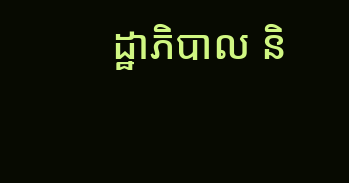ដ្ឋាភិបាល និ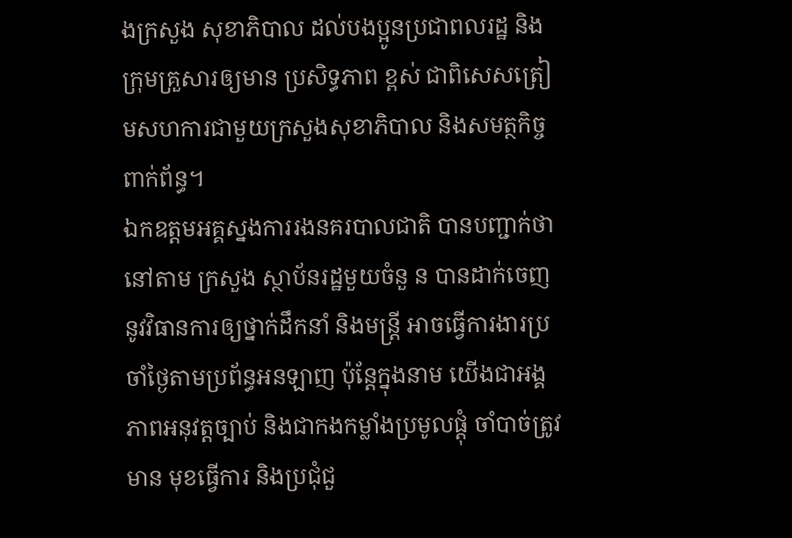ងក្រសួង សុខាភិបាល ដល់បងប្អូនប្រជាពលរដ្ឋ និងក្រុមគ្រួសារឲ្យមាន ប្រសិទ្ធភាព ខ្ពស់ ជាពិសេសត្រៀមសហការជាមួយក្រសួងសុខាភិបាល និងសមត្ថកិច្ច ពាក់ព័ន្ធ។
ឯកឧត្តមអគ្គស្នងការរងនគរបាលជាតិ បានបញ្ជាក់ថា នៅតាម ក្រសួង ស្ថាប័នរដ្ឋមួយចំនួ ន បានដាក់ចេញនូវវិធានការឲ្យថ្នាក់ដឹកនាំ និងមន្រ្តី អាចធ្វើការងារប្រចាំថ្ងៃតាមប្រព័ន្ធអនឡាញ ប៉ុន្តែក្នុងនាម យើងជាអង្គភាពអនុវត្តច្បាប់ និងជាកងកម្លាំងប្រមូលផ្តុំ ចាំបាច់ត្រូវមាន មុខធ្វើការ និងប្រជុំជួ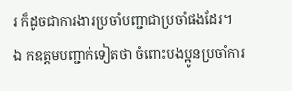រ ក៏ដូចជាការងារប្រចាំបញ្ជាជាប្រចាំផងដែរ។
ឯ កឧត្តមបញ្ជាក់ទៀតថា ចំពោះបងប្អូនប្រចាំការ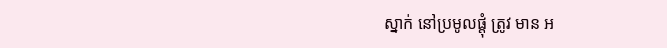ស្នាក់ នៅប្រមូលផ្តុំ ត្រូវ មាន អ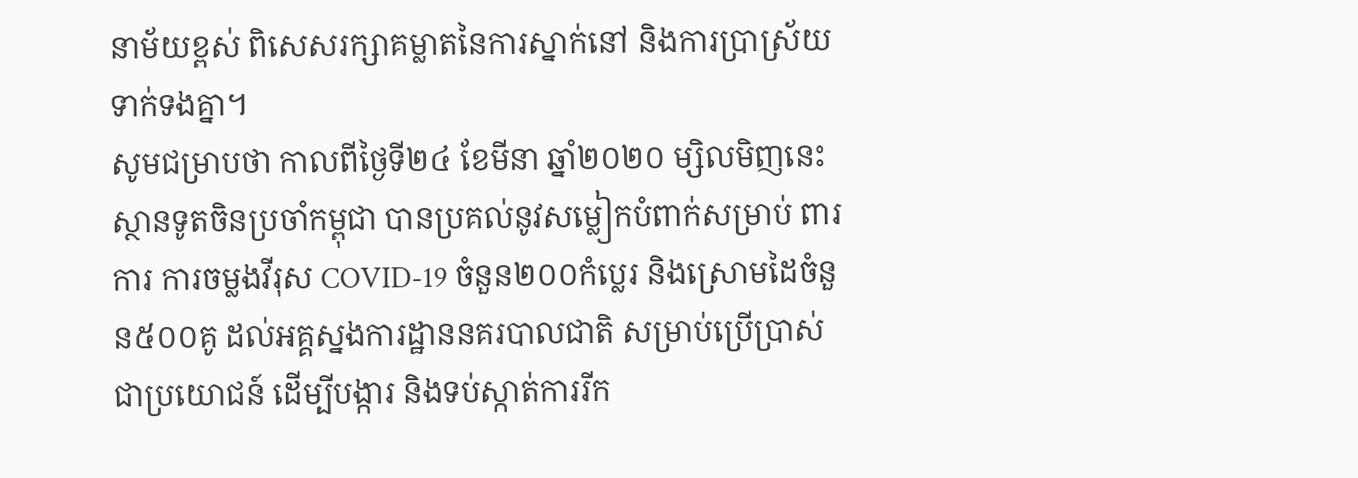នាម័យខ្ពស់ ពិសេសរក្សាគម្លាតនៃការស្នាក់នៅ និងការប្រាស្រ័យ ទាក់ទងគ្នា។
សូមជម្រាបថា កាលពីថ្ងៃទី២៤ ខែមីនា ឆ្នាំ២០២០ ម្សិលមិញនេះ ស្ថានទូតចិនប្រចាំកម្ពុជា បានប្រគល់នូវសម្លៀកបំពាក់សម្រាប់ ពារការ ការចម្លងវីរុស COVID-19 ចំនួន២០០កំប្លេរ និងស្រោមដៃចំនួន៥០០គូ ដល់អគ្គស្នងការដ្ឋាននគរបាលជាតិ សម្រាប់ប្រើប្រាស់ជាប្រយោជន៍ ដើម្បីបង្ការ និងទប់ស្កាត់ការរីក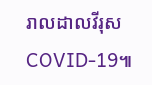រាលដាលវីរុស COVID-19៕